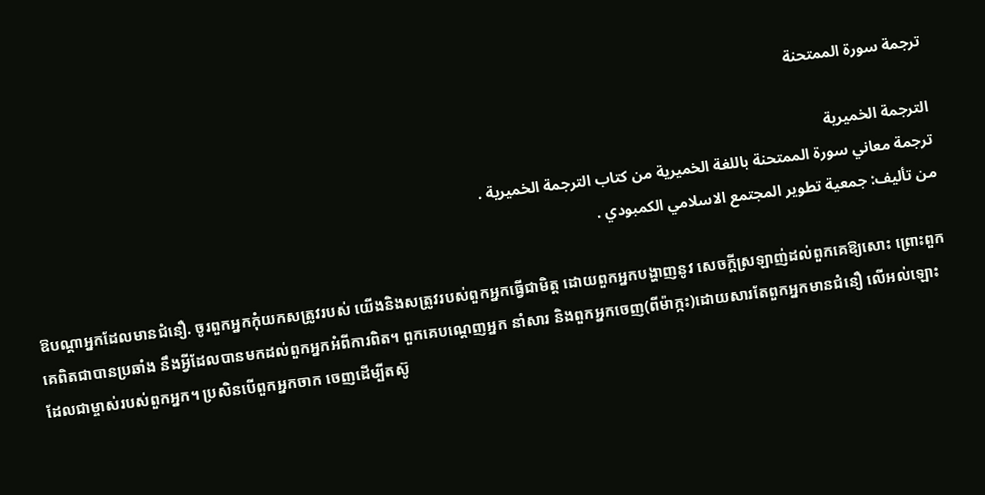ترجمة سورة الممتحنة

الترجمة الخميرية
ترجمة معاني سورة الممتحنة باللغة الخميرية من كتاب الترجمة الخميرية .
من تأليف: جمعية تطوير المجتمع الاسلامي الكمبودي .

ឱបណ្ដាអ្នកដែលមានជំនឿ. ចូរពួកអ្នកកុំយកសត្រូវរបស់ យើងនិងសត្រូវរបស់ពួកអ្នកធ្វើជាមិត្ដ ដោយពួកអ្នកបង្ហាញនូវ សេចក្ដីស្រឡាញ់ដល់ពួកគេឱ្យសោះ ព្រោះពួកគេពិតជាបានប្រឆាំង នឹងអ្វីដែលបានមកដល់ពួកអ្នកអំពីការពិត។ ពួកគេបណេ្ដញអ្នក នាំសារ និងពួកអ្នកចេញ(ពីម៉ាក្កះ)ដោយសារតែពួកអ្នកមានជំនឿ លើអល់ឡោះដែលជាម្ចាស់របស់ពួកអ្នក។ ប្រសិនបើពួកអ្នកចាក ចេញដើម្បីតស៊ូ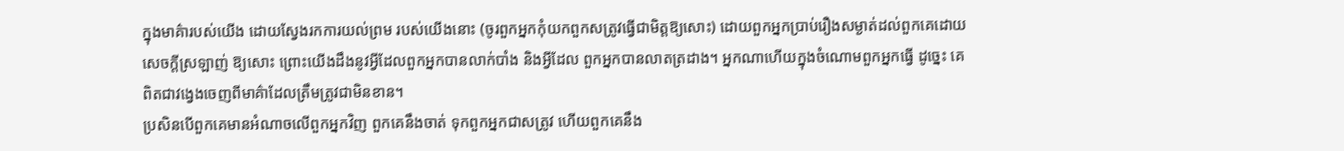ក្នុងមាគ៌ារបស់យើង ដោយស្វែងរកការយល់ព្រម របស់យើងនោះ (ចូរពួកអ្នកកុំយកពួកសត្រូវធ្វើជាមិត្ដឱ្យសោះ) ដោយពួកអ្នកប្រាប់រឿងសម្ងាត់ដល់ពួកគេដោយសេចក្ដីស្រឡាញ់ ឱ្យសោះ ព្រោះយើងដឹងនូវអ្វីដែលពួកអ្នកបានលាក់បាំង និងអ្វីដែល ពួកអ្នកបានលាតត្រដាង។ អ្នកណាហើយក្នុងចំណោមពួកអ្នកធ្វើ ដូចេ្នះ គេពិតជាវងេ្វងចេញពីមាគ៌ាដែលត្រឹមត្រូវជាមិនខាន។
ប្រសិនបើពួកគេមានអំណាចលើពួកអ្នកវិញ ពួកគេនឹងចាត់ ទុកពួកអ្នកជាសត្រូវ ហើយពួកគេនឹង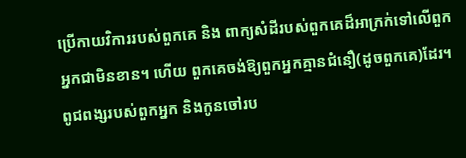ប្រើកាយវិការរបស់ពួកគេ និង ពាក្យសំដីរបស់ពួកគេដ៏អាក្រក់ទៅលើពួកអ្នកជាមិនខាន។ ហើយ ពួកគេចង់ឱ្យពួកអ្នកគ្មានជំនឿ(ដូចពួកគេ)ដែរ។
ពូជពង្សរបស់ពួកអ្នក និងកូនចៅរប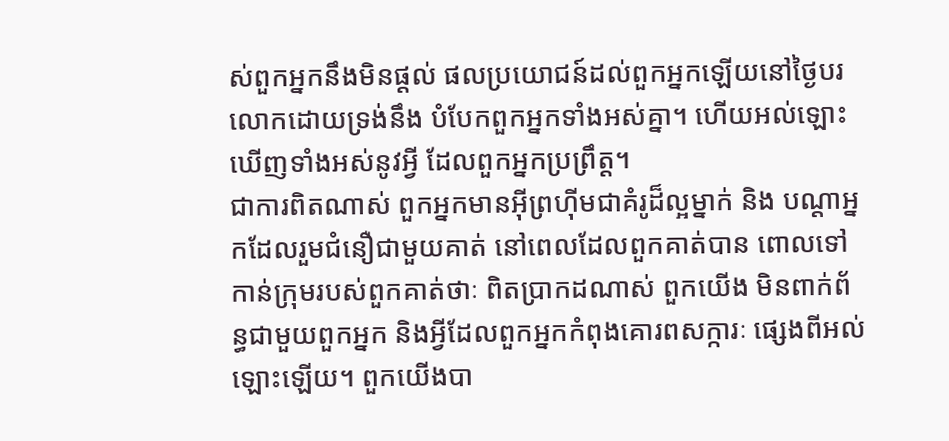ស់ពួកអ្នកនឹងមិនផ្ដល់ ផលប្រយោជន៍ដល់ពួកអ្នកឡើយនៅថ្ងៃបរលោកដោយទ្រង់នឹង បំបែកពួកអ្នកទាំងអស់គ្នា។ ហើយអល់ឡោះឃើញទាំងអស់នូវអ្វី ដែលពួកអ្នកប្រព្រឹត្ដ។
ជាការពិតណាស់ ពួកអ្នកមានអ៊ីព្រហ៊ីមជាគំរូដ៏ល្អម្នាក់ និង បណ្ដាអ្នកដែលរួមជំនឿជាមួយគាត់ នៅពេលដែលពួកគាត់បាន ពោលទៅកាន់ក្រុមរបស់ពួកគាត់ថាៈ ពិតប្រាកដណាស់ ពួកយើង មិនពាក់ព័ន្ធជាមួយពួកអ្នក និងអ្វីដែលពួកអ្នកកំពុងគោរពសក្ការៈ ផេ្សងពីអល់ឡោះឡើយ។ ពួកយើងបា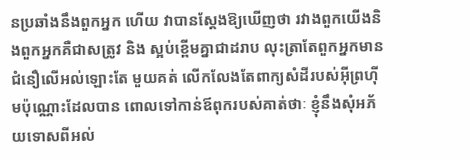នប្រឆាំងនឹងពួកអ្នក ហើយ វាបានស្ដែងឱ្យឃើញថា រវាងពួកយើងនិងពួកអ្នកគឺជាសត្រូវ និង ស្អប់ខ្ពើមគ្នាជាដរាប លុះត្រាតែពួកអ្នកមានជំនឿលើអល់ឡោះតែ មួយគត់ លើកលែងតែពាក្យសំដីរបស់អ៊ីព្រហ៊ីមប៉ុណ្ណោះដែលបាន ពោលទៅកាន់ឪពុករបស់គាត់ថាៈ ខ្ញុំនឹងសុំអភ័យទោសពីអល់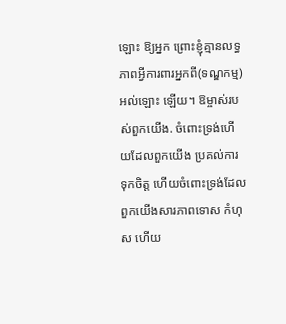ឡោះ ឱ្យអ្នក ព្រោះខ្ញុំគ្មានលទ្ធភាពអ្វីការពារអ្នកពី(ទណ្ឌកម្ម)អល់ឡោះ ឡើយ។ ឱម្ចាស់របស់ពួកយើង. ចំពោះទ្រង់ហើយដែលពួកយើង ប្រគល់ការទុកចិត្ដ ហើយចំពោះទ្រង់ដែលពួកយើងសារភាពទោស កំហុស ហើយ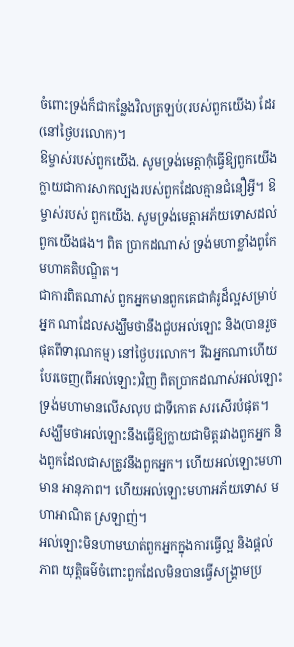ចំពោះទ្រង់ក៏ជាកន្លែងវិលត្រឡប់(របស់ពួកយើង) ដែរ(នៅថ្ងៃបរលោក)។
ឱម្ចាស់របស់ពួកយើង. សូមទ្រង់មេត្ដាកុំធ្វើឱ្យពួកយើង ក្លាយជាការសាកល្បងរបស់ពួកដែលគ្មានជំនឿអី្វ។ ឱម្ចាស់របស់ ពួកយើង. សូមទ្រង់មេត្ដាអភ័យទោសដល់ពួកយើងផង។ ពិត ប្រាកដណាស់ ទ្រង់មហាខ្លាំងពូកែ មហាគតិបណ្ឌិត។
ជាការពិតណាស់ ពួកអ្នកមានពួកគេជាគំរូដ៏ល្អសម្រាប់អ្នក ណាដែលសង្ឃឹមថានឹងជួបអល់ឡោះ និង(បានរួចផុតពីទារុណកម្ម) នៅថ្ងៃបរលោក។ រីឯអ្នកណាហើយបែរចេញ(ពីអល់ឡោះ)វិញ ពិតប្រាកដណាស់អល់ឡោះ ទ្រង់មហាមានលើសលុប ជាទីកោត សរសើរបំផុត។
សង្ឃឹមថាអល់ឡោះនឹងធ្វើឱ្យក្លាយជាមិត្ដរវាងពួកអ្នក និងពួកដែលជាសត្រូវនឹងពួកអ្នក។ ហើយអល់ឡោះមហាមាន អានុភាព។ ហើយអល់ឡោះមហាអភ័យទោស មហាអាណិត ស្រឡាញ់។
អល់ឡោះមិនហាមឃាត់ពួកអ្នកក្នុងការធ្វើល្អ និងផ្ដល់ភាព យុត្ដិធម៌ចំពោះពួកដែលមិនបានធ្វើសង្គ្រាមប្រ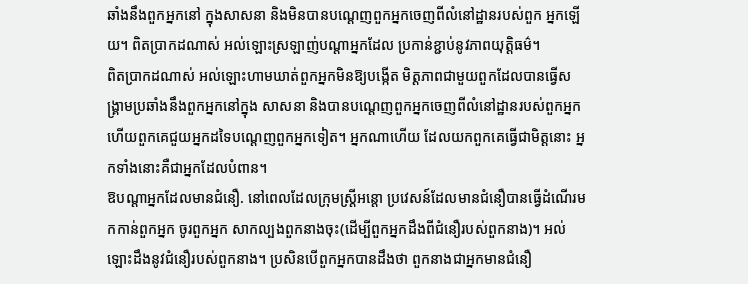ឆាំងនឹងពួកអ្នកនៅ ក្នុងសាសនា និងមិនបានបណេ្ដញពួកអ្នកចេញពីលំនៅដ្ឋានរបស់ពួក អ្នកឡើយ។ ពិតប្រាកដណាស់ អល់ឡោះស្រឡាញ់បណ្ដាអ្នកដែល ប្រកាន់ខ្ជាប់នូវភាពយុត្ដិធម៌។
ពិតប្រាកដណាស់ អល់ឡោះហាមឃាត់ពួកអ្នកមិនឱ្យបង្កើត មិត្ដភាពជាមួយពួកដែលបានធ្វើសង្គ្រាមប្រឆាំងនឹងពួកអ្នកនៅក្នុង សាសនា និងបានបណេ្ដញពួកអ្នកចេញពីលំនៅដ្ឋានរបស់ពួកអ្នក ហើយពួកគេជួយអ្នកដទៃបណេ្ដញពួកអ្នកទៀត។ អ្នកណាហើយ ដែលយកពួកគេធ្វើជាមិត្ដនោះ អ្នកទាំងនោះគឺជាអ្នកដែលបំពាន។
ឱបណ្ដាអ្នកដែលមានជំនឿ. នៅពេលដែលក្រុមស្ដ្រីអន្ដោ ប្រវេសន៍ដែលមានជំនឿបានធ្វើដំណើរមកកាន់ពួកអ្នក ចូរពួកអ្នក សាកល្បងពួកនាងចុះ(ដើម្បីពួកអ្នកដឹងពីជំនឿរបស់ពួកនាង)។ អល់ឡោះដឹងនូវជំនឿរបស់ពួកនាង។ ប្រសិនបើពួកអ្នកបានដឹងថា ពួកនាងជាអ្នកមានជំនឿ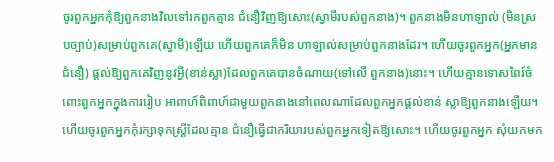ចូរពួកអ្នកកុំឱ្យពួកនាងវិលទៅរកពួកគ្មាន ជំនឿវិញឱ្យសោះ(ស្វាមីរបស់ពួកនាង)។ ពួកនាងមិនហាឡាល់ (មិនស្របច្បាប់)សម្រាប់ពួកគេ(ស្វាមី)ឡើយ ហើយពួកគេក៏មិន ហាឡាល់សម្រាប់ពួកនាងដែរ។ ហើយចូរពួកអ្នក(អ្នកមានជំនឿ) ផ្ដល់ឱ្យពួកគេវិញនូវអ្វី(ខាន់ស្លា)ដែលពួកគេបានចំណាយ(ទៅលើ ពួកនាង)នោះ។ ហើយគ្មានទោសពៃរ៍ចំពោះពួកអ្នកក្នុងការរៀប អាពាហ៍ពិពាហ៍ជាមួយពួកនាងនៅពេលណាដែលពួកអ្នកផ្ដល់ខាន់ ស្លាឱ្យពួកនាងឡើយ។ ហើយចូរពួកអ្នកកុំរក្សាទុកស្ដ្រីដែលគ្មាន ជំនឿធ្វើជាភរិយារបស់ពួកអ្នកទៀតឱ្យសោះ។ ហើយចូរពួកអ្នក សុំយកមក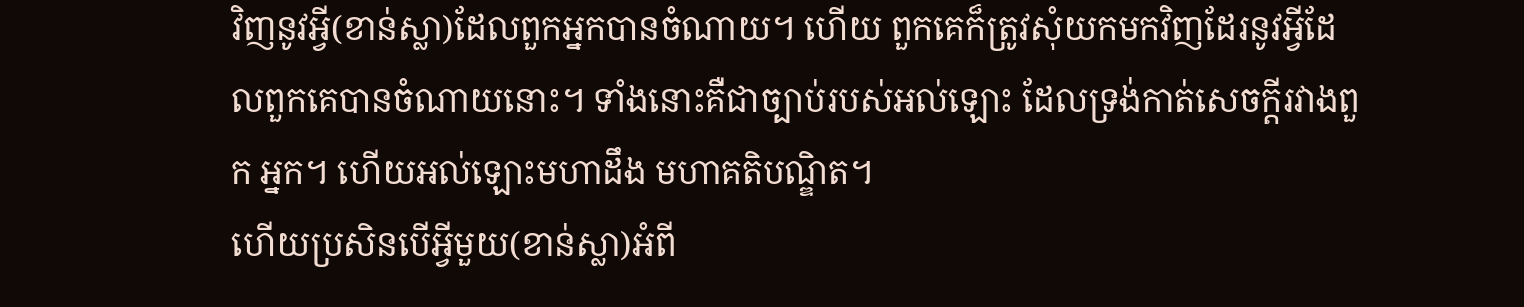វិញនូវអ្វី(ខាន់ស្លា)ដែលពួកអ្នកបានចំណាយ។ ហើយ ពួកគេក៏ត្រូវសុំយកមកវិញដែរនូវអ្វីដែលពួកគេបានចំណាយនោះ។ ទាំងនោះគឺជាច្បាប់របស់អល់ឡោះ ដែលទ្រង់កាត់សេចក្ដីរវាងពួក អ្នក។ ហើយអល់ឡោះមហាដឹង មហាគតិបណ្ឌិត។
ហើយប្រសិនបើអ្វីមួយ(ខាន់ស្លា)អំពី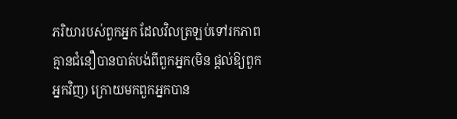ភរិយារបស់ពួកអ្នក ដែលវិលត្រឡប់ទៅរកភាពគ្មានជំនឿបានបាត់បង់ពីពួកអ្នក(មិន ផ្ដល់ឱ្យពួកអ្នកវិញ) ក្រោយមកពួកអ្នកបាន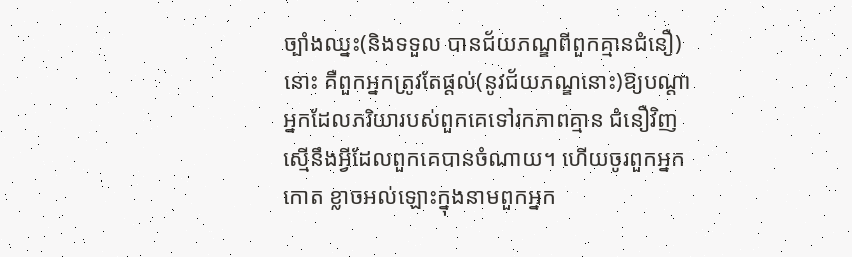ច្បាំងឈ្នះ(និងទទួល បានជ័យភណ្ឌពីពួកគ្មានជំនឿ)នោះ គឺពួកអ្នកត្រូវតែផ្ដល់(នូវជ័យភណ្ឌនោះ)ឱ្យបណ្ដាអ្នកដែលភរិយារបស់ពួកគេទៅរកភាពគ្មាន ជំនឿវិញស្មើនឹងអ្វីដែលពួកគេបានចំណាយ។ ហើយចូរពួកអ្នកកោត ខ្លាចអល់ឡោះក្នុងនាមពួកអ្នក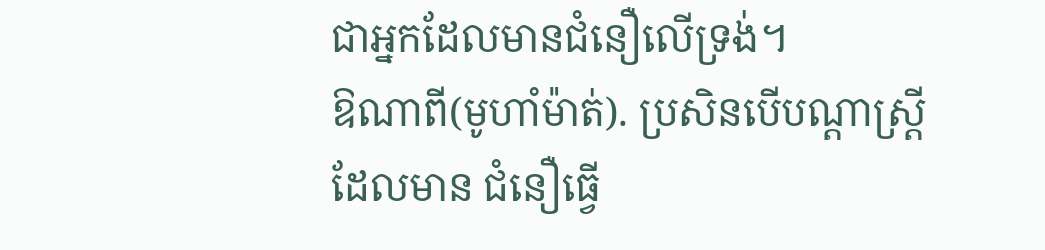ជាអ្នកដែលមានជំនឿលើទ្រង់។
ឱណាពី(មូហាំម៉ាត់). ប្រសិនបើបណ្ដាស្ដ្រីដែលមាន ជំនឿធ្វើ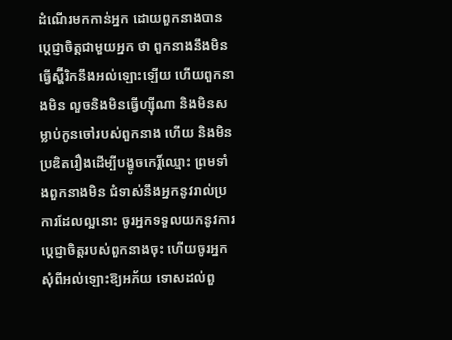ដំណើរមកកាន់អ្នក ដោយពួកនាងបានបេ្ដជ្ញាចិត្ដជាមួយអ្នក ថា ពួកនាងនឹងមិនធ្វើស្ហ៊ីរិកនឹងអល់ឡោះឡើយ ហើយពួកនាងមិន លួចនិងមិនធ្វើហ្ស៊ីណា និងមិនសម្លាប់កូនចៅរបស់ពួកនាង ហើយ និងមិនប្រឌិតរឿងដើម្បីបង្ខូចកេរ្ដិ៍ឈ្មោះ ព្រមទាំងពួកនាងមិន ជំទាស់នឹងអ្នកនូវរាល់ប្រការដែលល្អនោះ ចូរអ្នកទទួលយកនូវការ បេ្ដជ្ញាចិត្ដរបស់ពួកនាងចុះ ហើយចូរអ្នកសុំពីអល់ឡោះឱ្យអភ័យ ទោសដល់ពួ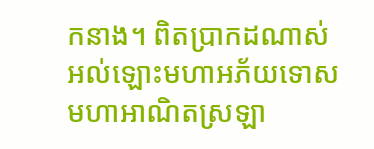កនាង។ ពិតប្រាកដណាស់ អល់ឡោះមហាអភ័យទោស មហាអាណិតស្រឡា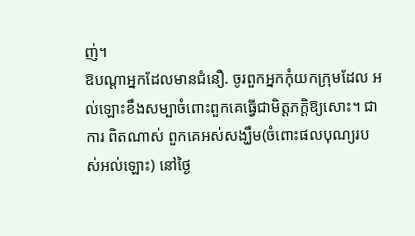ញ់។
ឱបណ្ដាអ្នកដែលមានជំនឿ. ចូរពួកអ្នកកុំយកក្រុមដែល អល់ឡោះខឹងសម្បាចំពោះពួកគេធ្វើជាមិត្ដភក្ដិឱ្យសោះ។ ជាការ ពិតណាស់ ពួកគេអស់សង្ឃឹម(ចំពោះផលបុណ្យរបស់អល់ឡោះ) នៅថ្ងៃ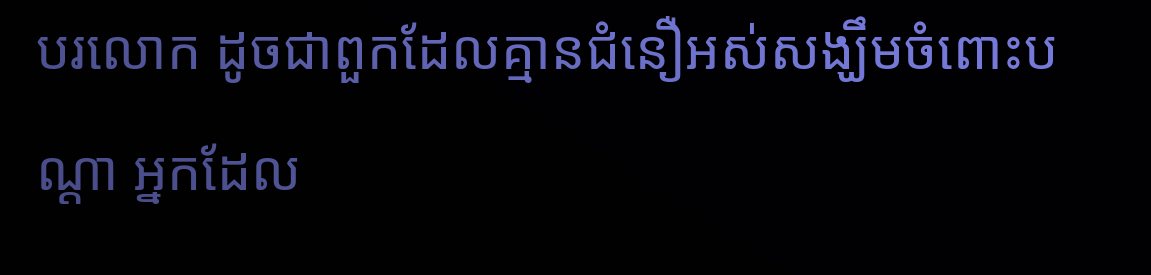បរលោក ដូចជាពួកដែលគ្មានជំនឿអស់សង្ឃឹមចំពោះបណ្ដា អ្នកដែល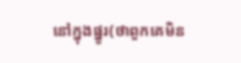នៅក្នុងផ្នូរ(ថាពួកគេមិន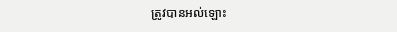ត្រូវបានអល់ឡោះ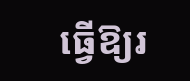ធ្វើឱ្យរ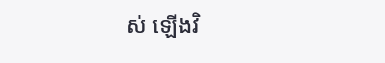ស់ ឡើងវិ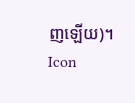ញឡើយ)។
Icon